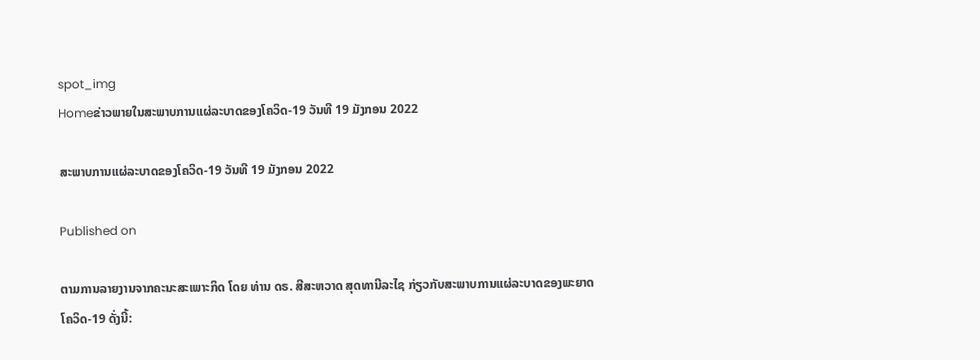spot_img
Homeຂ່າວພາຍໃນສະພາບການແຜ່ລະບາດຂອງໂຄວິດ-19 ວັນທີ 19 ມັງກອນ 2022

ສະພາບການແຜ່ລະບາດຂອງໂຄວິດ-19 ວັນທີ 19 ມັງກອນ 2022

Published on

ຕາມການລາຍງານຈາກຄະນະສະເພາະກິດ ໂດຍ ທ່ານ ດຣ. ສີສະຫວາດ ສຸດທານີລະໄຊ ກ່ຽວກັບສະພາບການແຜ່ລະບາດຂອງພະຍາດໂຄວິດ-19 ດັ່ງນີ້: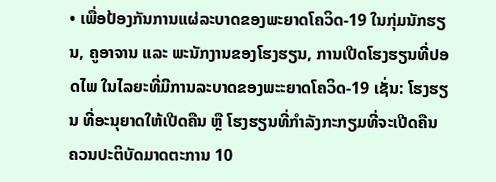• ເພື່ອປ້ອງກັນການແຜ່ລະບາດຂອງພະຍາດໂຄວິດ-19 ໃນກຸ່ມນັກຮຽນ, ຄູອາຈານ ແລະ ພະນັກງານຂອງໂຮງຮຽນ, ການເປີດໂຮງຮຽນທີ່ປອດໄພ ໃນໄລຍະທີ່ມີການລະບາດຂອງພະະຍາດໂຄວິດ-19 ເຊັ່ນ: ໂຮງຮຽນ ທີ່ອະນຸຍາດໃຫ້ເປີດຄືນ ຫຼື ໂຮງຮຽນທີ່ກຳລັງກະກຽມທີ່ຈະເປີດຄືນ ຄວນປະຕິບັດມາດຕະການ 10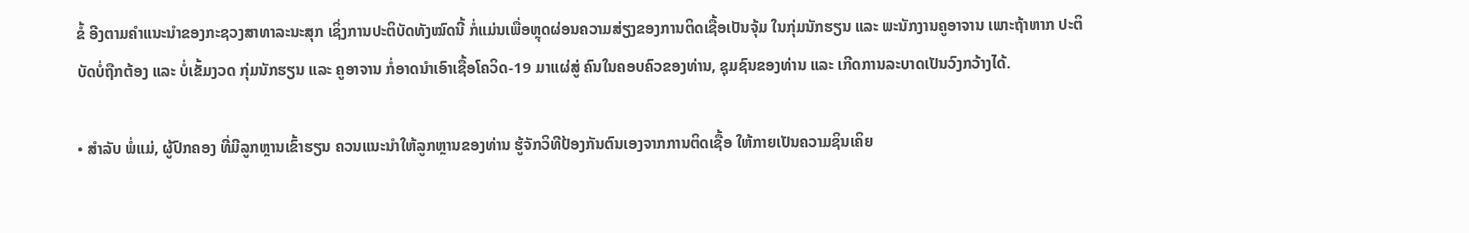ຂໍ້ ອີງຕາມຄຳແນະນຳຂອງກະຊວງສາທາລະນະສຸກ ເຊິ່ງການປະຕິບັດທັງໝົດນີ້ ກໍ່ແມ່ນເພື່ອຫຼຸດຜ່ອນຄວາມສ່ຽງຂອງການຕິດເຊື້ອເປັນຈຸ້ມ ໃນກຸ່ມນັກຮຽນ ແລະ ພະນັກງານຄູອາຈານ ເພາະຖ້າຫາກ ປະຕິບັດບໍ່ຖືກຕ້ອງ ແລະ ບໍ່ເຂັ້ມງວດ ກຸ່ມນັກຮຽນ ແລະ ຄູອາຈານ ກໍ່ອາດນຳເອົາເຊື້ອໂຄວິດ-19 ມາແຜ່ສູ່ ຄົນໃນຄອບຄົວຂອງທ່ານ, ຊຸມຊົນຂອງທ່ານ ແລະ ເກີດການລະບາດເປັນວົງກວ້າງໄດ້.

• ສຳລັບ ພໍ່ແມ່, ຜູ້ປົກຄອງ ທີ່ມີລູກຫຼານເຂົ້າຮຽນ ຄວນແນະນຳໃຫ້ລູກຫຼານຂອງທ່ານ ຮູ້ຈັກວິທີປ້ອງກັນຕົນເອງຈາກການຕິດເຊື້ອ ໃຫ້ກາຍເປັນຄວາມຊິນເຄິຍ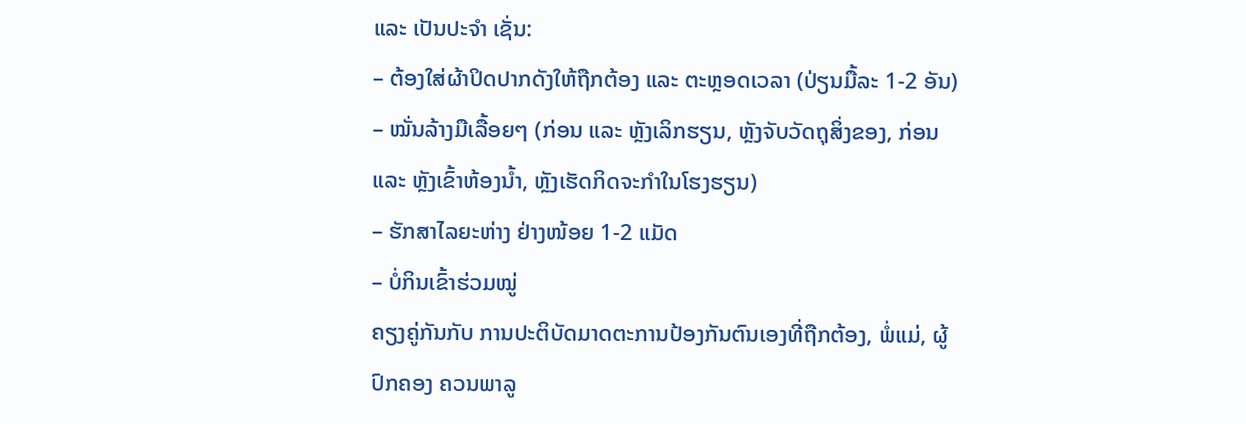ແລະ ເປັນປະຈຳ ເຊັ່ນ:
– ຕ້ອງໃສ່ຜ້າປິດປາກດັງໃຫ້ຖືກຕ້ອງ ແລະ ຕະຫຼອດເວລາ (ປ່ຽນມື້ລະ 1-2 ອັນ)
– ໝັ່ນລ້າງມືເລື້ອຍໆ (ກ່ອນ ແລະ ຫຼັງເລິກຮຽນ, ຫຼັງຈັບວັດຖຸສິ່ງຂອງ, ກ່ອນ ແລະ ຫຼັງເຂົ້າຫ້ອງນ້ຳ, ຫຼັງເຮັດກິດຈະກຳໃນໂຮງຮຽນ)
– ຮັກສາໄລຍະຫ່າງ ຢ່າງໜ້ອຍ 1-2 ແມັດ
– ບໍ່ກິນເຂົ້າຮ່ວມໝູ່
ຄຽງຄູ່ກັນກັບ ການປະຕິບັດມາດຕະການປ້ອງກັນຕົນເອງທີ່ຖືກຕ້ອງ, ພໍ່ແມ່, ຜູ້ປົກຄອງ ຄວນພາລູ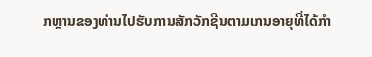ກຫຼານຂອງທ່ານໄປຮັບການສັກວັກຊີນຕາມເກນອາຍຸທີ່ໄດ້ກຳ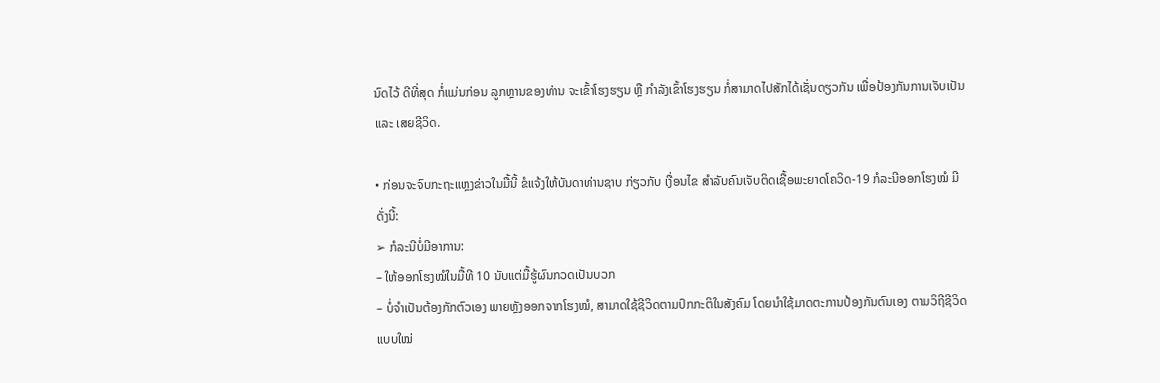ນົດໄວ້ ດີທີ່ສຸດ ກໍ່ແມ່ນກ່ອນ ລູກຫຼານຂອງທ່ານ ຈະເຂົ້າໂຮງຮຽນ ຫຼື ກຳລັງເຂົ້າໂຮງຮຽນ ກໍ່ສາມາດໄປສັກໄດ້ເຊັ່ນດຽວກັນ ເພື່ອປ້ອງກັນການເຈັບເປັນ ແລະ ເສຍຊີວິດ.

• ກ່ອນຈະຈົບກະຖະແຫຼງຂ່າວໃນມື້ນີ້ ຂໍແຈ້ງໃຫ້ບັນດາທ່ານຊາບ ກ່ຽວກັບ ເງື່ອນໄຂ ສຳລັບຄົນເຈັບຕິດເຊື້ອພະຍາດໂຄວິດ-19 ກໍລະນີອອກໂຮງໝໍ ມີດັ່ງນີ້:
➢ ກໍລະນີບໍ່ມີອາການ:
– ໃຫ້ອອກໂຮງໝໍໃນມື້ທີ 10 ນັບແຕ່ມື້ຮູ້ຜົນກວດເປັນບວກ
– ບໍ່ຈຳເປັນຕ້ອງກັກຕົວເອງ ພາຍຫຼັງອອກຈາກໂຮງໝໍ, ສາມາດໃຊ້ຊີວິດຕາມປົກກະຕິໃນສັງຄົມ ໂດຍນຳໃຊ້ມາດຕະການປ້ອງກັນຕົນເອງ ຕາມວິຖີຊີວິດແບບໃໝ່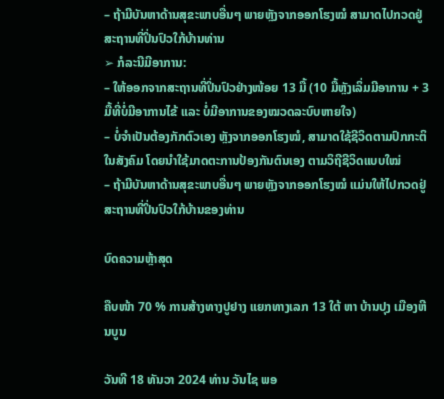– ຖ້າມີບັນຫາດ້ານສຸຂະພາບອື່ນໆ ພາຍຫຼັງຈາກອອກໂຮງໝໍ ສາມາດໄປກວດຢູ່ສະຖານທີ່ປິ່ນປົວໃກ້ບ້ານທ່ານ
➢ ກໍລະນີມີອາການ:
– ໃຫ້ອອກຈາກສະຖານທີ່ປິ່ນປົວຢ່າງໜ້ອຍ 13 ມື້ (10 ມື້ຫຼັງເລິ່ມມີອາການ + 3 ມື້ທີ່ບໍ່ມີອາການໄຂ້ ແລະ ບໍ່ມີອາການຂອງໝວດລະບົບຫາຍໃຈ)
– ບໍ່ຈຳເປັນຕ້ອງກັກຕົວເອງ ຫຼັງຈາກອອກໂຮງໝໍ, ສາມາດໃຊ້ຊີວິດຕາມປົກກະຕິໃນສັງຄົມ ໂດຍນຳໃຊ້ມາດຕະການປ້ອງກັນຕົນເອງ ຕາມວິຖີຊີວິດແບບໃໝ່
– ຖ້າມີບັນຫາດ້ານສຸຂະພາບອື່ນໆ ພາຍຫຼັງຈາກອອກໂຮງໝໍ ແມ່ນໃຫ້ໄປກວດຢູ່ສະຖານທີ່ປິ່ນປົວໃກ້ບ້ານຂອງທ່ານ

ບົດຄວາມຫຼ້າສຸດ

ຄືບໜ້າ 70 % ການສ້າງທາງປູຢາງ ແຍກທາງເລກ 13 ໃຕ້ ຫາ ບ້ານປຸງ ເມືອງຫີນບູນ

ວັນທີ 18 ທັນວາ 2024 ທ່ານ ວັນໄຊ ພອ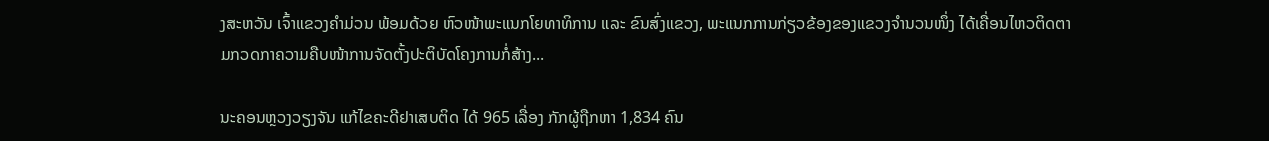ງສະຫວັນ ເຈົ້າແຂວງຄຳມ່ວນ ພ້ອມດ້ວຍ ຫົວໜ້າພະແນກໂຍທາທິການ ແລະ ຂົນສົ່ງແຂວງ, ພະແນກການກ່ຽວຂ້ອງຂອງແຂວງຈໍານວນໜຶ່ງ ໄດ້ເຄື່ອນໄຫວຕິດຕາມກວດກາຄວາມຄືບໜ້າການຈັດຕັ້ງປະຕິບັດໂຄງການກໍ່ສ້າງ...

ນະຄອນຫຼວງວຽງຈັນ ແກ້ໄຂຄະດີຢາເສບຕິດ ໄດ້ 965 ເລື່ອງ ກັກຜູ້ຖືກຫາ 1,834 ຄົນ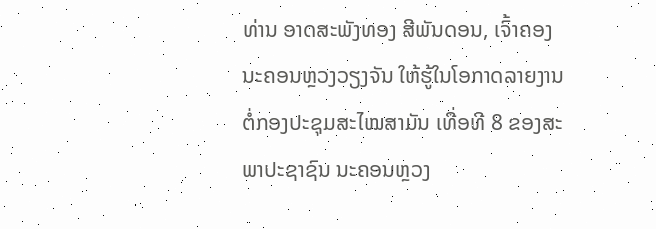ທ່ານ ອາດສະພັງທອງ ສີພັນດອນ, ເຈົ້າຄອງນະຄອນຫຼວງວຽງຈັນ ໃຫ້ຮູ້ໃນໂອກາດລາຍງານຕໍ່ກອງປະຊຸມສະໄໝສາມັນ ເທື່ອທີ 8 ຂອງສະພາປະຊາຊົນ ນະຄອນຫຼວງ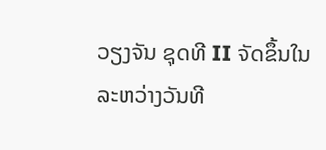ວຽງຈັນ ຊຸດທີ II ຈັດຂຶ້ນໃນລະຫວ່າງວັນທີ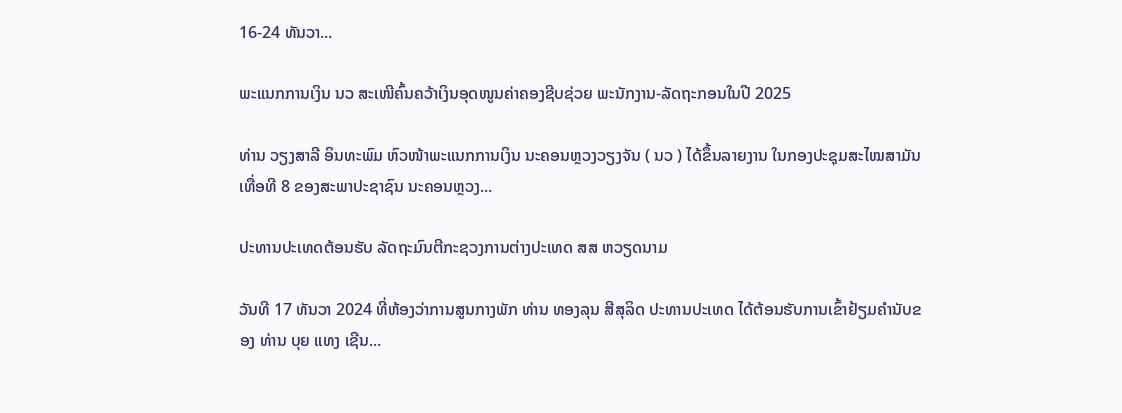16-24 ທັນວາ...

ພະແນກການເງິນ ນວ ສະເໜີຄົ້ນຄວ້າເງິນອຸດໜູນຄ່າຄອງຊີບຊ່ວຍ ພະນັກງານ-ລັດຖະກອນໃນປີ 2025

ທ່ານ ວຽງສາລີ ອິນທະພົມ ຫົວໜ້າພະແນກການເງິນ ນະຄອນຫຼວງວຽງຈັນ ( ນວ ) ໄດ້ຂຶ້ນລາຍງານ ໃນກອງປະຊຸມສະໄໝສາມັນ ເທື່ອທີ 8 ຂອງສະພາປະຊາຊົນ ນະຄອນຫຼວງ...

ປະທານປະເທດຕ້ອນຮັບ ລັດຖະມົນຕີກະຊວງການຕ່າງປະເທດ ສສ ຫວຽດນາມ

ວັນທີ 17 ທັນວາ 2024 ທີ່ຫ້ອງວ່າການສູນກາງພັກ ທ່ານ ທອງລຸນ ສີສຸລິດ ປະທານປະເທດ ໄດ້ຕ້ອນຮັບການເຂົ້າຢ້ຽມຄຳນັບຂອງ ທ່ານ ບຸຍ ແທງ ເຊີນ...